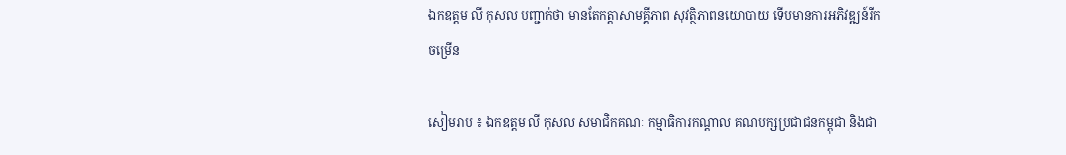ឯកឧត្តម លី កុសល បញ្ជាក់ថា មានតែកត្តាសាមគ្គីភាព សុវត្ថិភាពនយោបាយ ទើបមានការអភិវឌ្ឍន៍រីកចម្រើន

សៀមរាប ៖ ឯកឧត្តម លី កុសល សមាជិកគណៈ កម្មាធិការកណ្ដាល គណបក្សប្រជាជនកម្ពុជា និងជា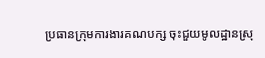ប្រធានក្រុមការងារគណបក្ស ចុះជួយមូលដ្ឋានស្រុ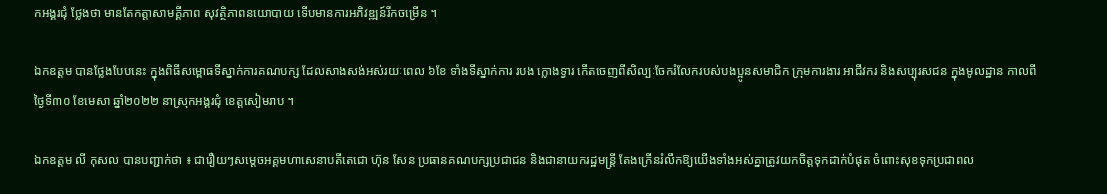កអង្គរជុំ ថ្លែងថា មានតែកត្តាសាមគ្គីភាព សុវត្ថិភាពនយោបាយ ទើបមានការអភិវឌ្ឍន៍រីកចម្រើន ។

ឯកឧត្តម បានថ្លែងបែបនេះ ក្នុងពិធីសម្ពោធទីស្នាក់ការគណបក្ស ដែលសាងសង់អស់រយៈពេល ៦ខែ ទាំងទីស្នាក់ការ របង ក្លោងទ្វារ កើតចេញពីសិល្បៈចែករំលែករបស់បងប្អូនសមាជិក ក្រុមការងារ អាជីវករ និងសប្បុរសជន ក្នុងមូលដ្ឋាន កាលពីថ្ងៃទី៣០ ខែមេសា ឆ្នាំ២០២២ នាស្រុកអង្គរជុំ ខេត្តសៀមរាប ។

ឯកឧត្តម លី កុសល បានបញ្ជាក់ថា ៖ ជារឿយៗសម្ដេចអគ្គមហាសេនាបតីតេជោ ហ៊ុន សែន ប្រធានគណបក្សប្រជាជន និងជានាយករដ្ឋមន្ត្រី តែងក្រើនរំលឹកឱ្យយើងទាំងអស់គ្នាត្រូវយកចិត្តទុកដាក់បំផុត ចំពោះសុខទុកប្រជាពល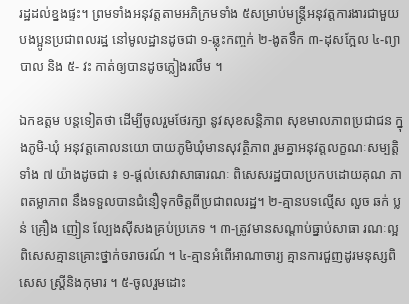រដ្ឋដល់ខ្នងផ្ទះ។ ព្រមទាំងអនុវត្តតាមអភិក្រមទាំង ៥សម្រាប់មន្ត្រីអនុវត្តការងារជាមួយបងប្អូនប្រជាពលរដ្ឋ នៅមូលដ្ឋានដូចជា ១-ឆ្លុះកញ្ចក់ ២-ងូតទឹក ៣-ដុសក្អែល ៤-ព្យាបាល និង ៥- វះ កាត់ឲ្យបានដូចភ្លៀងរលឹម ។

ឯកឧត្តម បន្តទៀតថា ដើម្បីចូលរួមថែរក្សា នូវសុខសន្តិភាព សុខមាលភាពប្រជាជន ក្នុងភូមិ-ឃុំ អនុវត្តគោលនយោ បាយភូមិឃុំមានសុវត្ថិភាព រួមគ្នាអនុវត្តលក្ខណៈសម្បត្តិទាំង ៧ យ៉ាងដូចជា ៖ ១-ផ្ដល់សេវាសាធារណៈ ពិសេសរដ្ឋបាលប្រកបដោយគុណ ភាពតម្លាភាព នឹងទទួលបានជំនឿទុកចិត្តពីប្រជាពលរដ្ឋ។ ២-គ្មានបទល្មើស លួច ឆក់ ប្លន់ គ្រឿង ញៀន ល្បែងស៊ីសងគ្រប់ប្រភេទ ។ ៣-ត្រូវមានសណ្ដាប់ធ្នាប់សាធា រណៈល្អពិសេសគ្មានគ្រោះថ្នាក់ចរាចរណ៍ ។ ៤-គ្មានអំពើអាណាចារ្យ គ្មានការជួញដូរមនុស្សពិសេស ស្ត្រីនិងកុមារ ។ ៥-ចូលរួមដោះ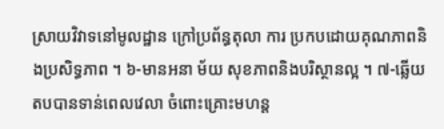ស្រាយវិវាទនៅមូលដ្ឋាន ក្រៅប្រព័ន្ធតុលា ការ ប្រកបដោយគុណភាពនិងប្រសិទ្ធភាព ។ ៦-មានអនា ម័យ សុខភាពនិងបរិស្ថានល្អ ។ ៧-ឆ្លើយតបបានទាន់ពេលវេលា ចំពោះគ្រោះមហន្ត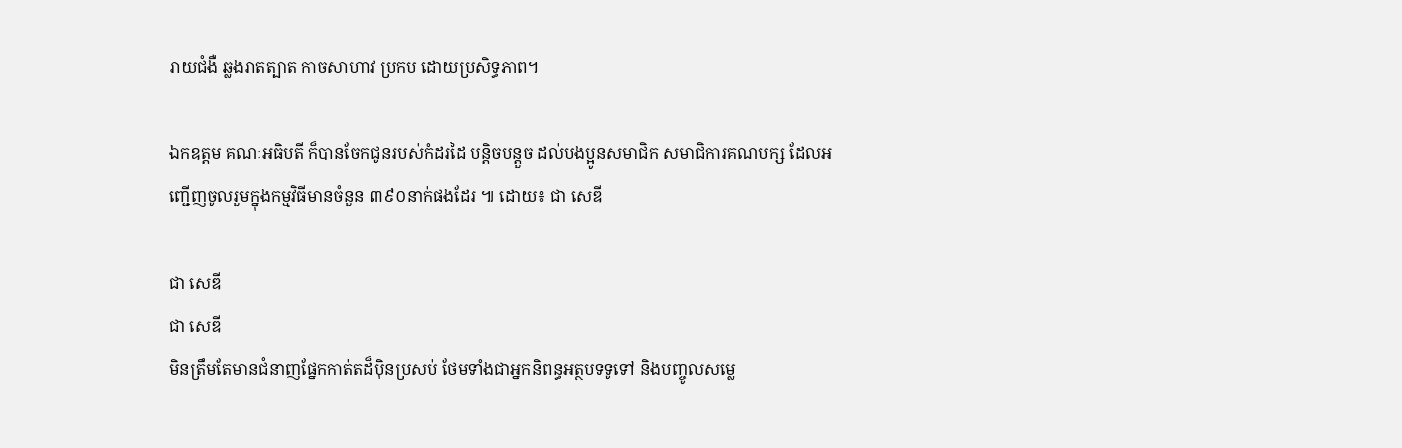រាយជំងឺ ឆ្លងរាតត្បាត កាចសាហាវ ប្រកប ដោយប្រសិទ្ធភាព។

ឯកឧត្តម គណៈអធិបតី ក៏បានចែកជូនរបស់កំដរដៃ បន្តិចបន្តួច ដល់បងប្អូនសមាជិក សមាជិការគណបក្ស ដែលអញ្ជើញចូលរួមក្នុងកម្មវិធីមានចំនួន ៣៩០នាក់ផងដែរ ៕ ដោយ៖ ជា សេឌី

ជា សេឌី
ជា សេឌី
មិនត្រឹមតែមានជំនាញផ្នែកកាត់តដ៏ប៉ិនប្រសប់ ថែមទាំងជាអ្នកនិពន្ធអត្ថបទទូទៅ និងបញ្ចូលសម្លេ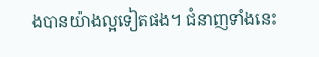ងបានយ៉ាងល្អទៀតផង។ ជំនាញទាំងនេះ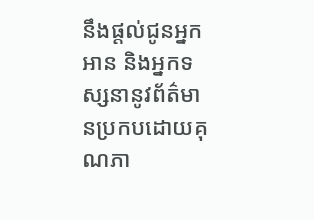នឹងផ្តល់ជូនអ្នកអាន និងអ្នកទស្សនានូវព័ត៌មានប្រកបដោយគុណភា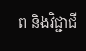ព និងវិជ្ជាជី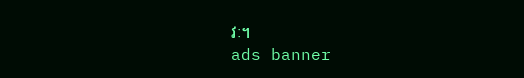វៈ។
ads banner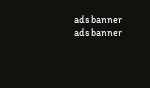ads banner
ads banner